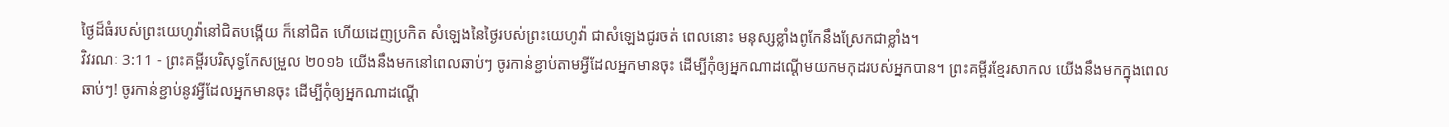ថ្ងៃដ៏ធំរបស់ព្រះយេហូវ៉ានៅជិតបង្កើយ ក៏នៅជិត ហើយដេញប្រកិត សំឡេងនៃថ្ងៃរបស់ព្រះយេហូវ៉ា ជាសំឡេងជូរចត់ ពេលនោះ មនុស្សខ្លាំងពូកែនឹងស្រែកជាខ្លាំង។
វិវរណៈ 3:11 - ព្រះគម្ពីរបរិសុទ្ធកែសម្រួល ២០១៦ យើងនឹងមកនៅពេលឆាប់ៗ ចូរកាន់ខ្ជាប់តាមអ្វីដែលអ្នកមានចុះ ដើម្បីកុំឲ្យអ្នកណាដណ្តើមយកមកុដរបស់អ្នកបាន។ ព្រះគម្ពីរខ្មែរសាកល យើងនឹងមកក្នុងពេលឆាប់ៗ! ចូរកាន់ខ្ជាប់នូវអ្វីដែលអ្នកមានចុះ ដើម្បីកុំឲ្យអ្នកណាដណ្ដើ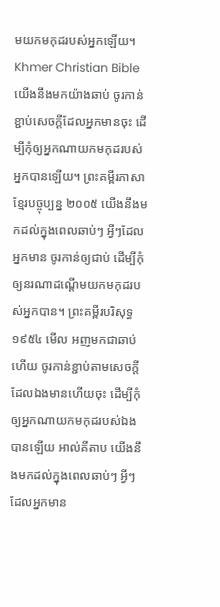មយកមកុដរបស់អ្នកឡើយ។ Khmer Christian Bible យើងនឹងមកយ៉ាងឆាប់ ចូរកាន់ខ្ជាប់សេចក្ដីដែលអ្នកមានចុះ ដើម្បីកុំឲ្យអ្នកណាយកមកុដរបស់អ្នកបានឡើយ។ ព្រះគម្ពីរភាសាខ្មែរបច្ចុប្បន្ន ២០០៥ យើងនឹងមកដល់ក្នុងពេលឆាប់ៗ អ្វីៗដែលអ្នកមាន ចូរកាន់ឲ្យជាប់ ដើម្បីកុំឲ្យនរណាដណ្ដើមយកមកុដរបស់អ្នកបាន។ ព្រះគម្ពីរបរិសុទ្ធ ១៩៥៤ មើល អញមកជាឆាប់ហើយ ចូរកាន់ខ្ជាប់តាមសេចក្ដីដែលឯងមានហើយចុះ ដើម្បីកុំឲ្យអ្នកណាយកមកុដរបស់ឯងបានឡើយ អាល់គីតាប យើងនឹងមកដល់ក្នុងពេលឆាប់ៗ អ្វីៗដែលអ្នកមាន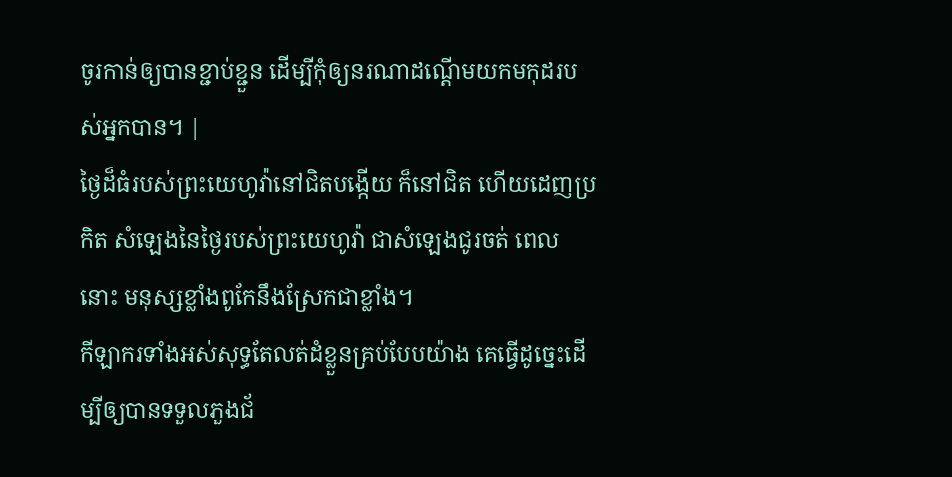ចូរកាន់ឲ្យបានខ្ជាប់ខ្ជួន ដើម្បីកុំឲ្យនរណាដណ្ដើមយកមកុដរបស់អ្នកបាន។ |
ថ្ងៃដ៏ធំរបស់ព្រះយេហូវ៉ានៅជិតបង្កើយ ក៏នៅជិត ហើយដេញប្រកិត សំឡេងនៃថ្ងៃរបស់ព្រះយេហូវ៉ា ជាសំឡេងជូរចត់ ពេលនោះ មនុស្សខ្លាំងពូកែនឹងស្រែកជាខ្លាំង។
កីឡាករទាំងអស់សុទ្ធតែលត់ដំខ្លួនគ្រប់បែបយ៉ាង គេធ្វើដូច្នេះដើម្បីឲ្យបានទទួលភួងជ័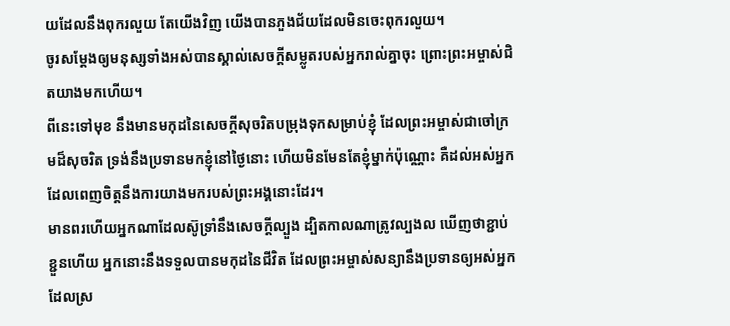យដែលនឹងពុករលួយ តែយើងវិញ យើងបានភួងជ័យដែលមិនចេះពុករលួយ។
ចូរសម្តែងឲ្យមនុស្សទាំងអស់បានស្គាល់សេចក្ដីសម្លូតរបស់អ្នករាល់គ្នាចុះ ព្រោះព្រះអម្ចាស់ជិតយាងមកហើយ។
ពីនេះទៅមុខ នឹងមានមកុដនៃសេចក្ដីសុចរិតបម្រុងទុកសម្រាប់ខ្ញុំ ដែលព្រះអម្ចាស់ជាចៅក្រមដ៏សុចរិត ទ្រង់នឹងប្រទានមកខ្ញុំនៅថ្ងៃនោះ ហើយមិនមែនតែខ្ញុំម្នាក់ប៉ុណ្ណោះ គឺដល់អស់អ្នកដែលពេញចិត្តនឹងការយាងមករបស់ព្រះអង្គនោះដែរ។
មានពរហើយអ្នកណាដែលស៊ូទ្រាំនឹងសេចក្តីល្បួង ដ្បិតកាលណាត្រូវល្បងល ឃើញថាខ្ជាប់ខ្ជួនហើយ អ្នកនោះនឹងទទួលបានមកុដនៃជីវិត ដែលព្រះអម្ចាស់សន្យានឹងប្រទានឲ្យអស់អ្នកដែលស្រ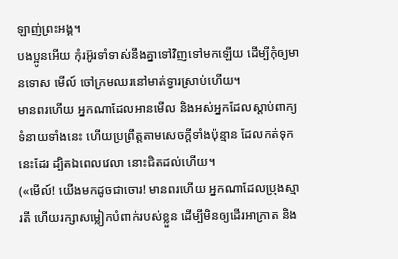ឡាញ់ព្រះអង្គ។
បងប្អូនអើយ កុំរអ៊ូរទាំទាស់នឹងគ្នាទៅវិញទៅមកឡើយ ដើម្បីកុំឲ្យមានទោស មើល៍ ចៅក្រមឈរនៅមាត់ទ្វារស្រាប់ហើយ។
មានពរហើយ អ្នកណាដែលអានមើល និងអស់អ្នកដែលស្តាប់ពាក្យទំនាយទាំងនេះ ហើយប្រព្រឹត្តតាមសេចក្ដីទាំងប៉ុន្មាន ដែលកត់ទុកនេះដែរ ដ្បិតឯពេលវេលា នោះជិតដល់ហើយ។
(«មើល៍! យើងមកដូចជាចោរ! មានពរហើយ អ្នកណាដែលប្រុងស្មារតី ហើយរក្សាសម្លៀកបំពាក់របស់ខ្លួន ដើម្បីមិនឲ្យដើរអាក្រាត និង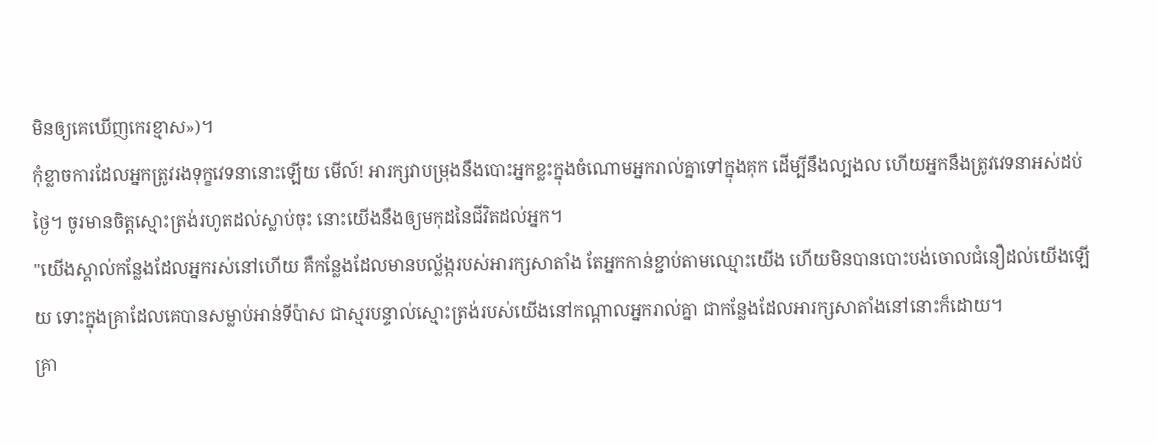មិនឲ្យគេឃើញកេរខ្មាស»)។
កុំខ្លាចការដែលអ្នកត្រូវរងទុក្ខវេទនានោះឡើយ មើល៍! អារក្សវាបម្រុងនឹងបោះអ្នកខ្លះក្នុងចំណោមអ្នករាល់គ្នាទៅក្នុងគុក ដើម្បីនឹងល្បងល ហើយអ្នកនឹងត្រូវវេទនាអស់ដប់ថ្ងៃ។ ចូរមានចិត្តស្មោះត្រង់រហូតដល់ស្លាប់ចុះ នោះយើងនឹងឲ្យមកុដនៃជីវិតដល់អ្នក។
"យើងស្គាល់កន្លែងដែលអ្នករស់នៅហើយ គឺកន្លែងដែលមានបល្ល័ង្ករបស់អារក្សសាតាំង តែអ្នកកាន់ខ្ជាប់តាមឈ្មោះយើង ហើយមិនបានបោះបង់ចោលជំនឿដល់យើងឡើយ ទោះក្នុងគ្រាដែលគេបានសម្លាប់អាន់ទីប៉ាស ជាស្មរបន្ទាល់ស្មោះត្រង់របស់យើងនៅកណ្ដាលអ្នករាល់គ្នា ជាកន្លែងដែលអារក្សសាតាំងនៅនោះក៏ដោយ។
គ្រា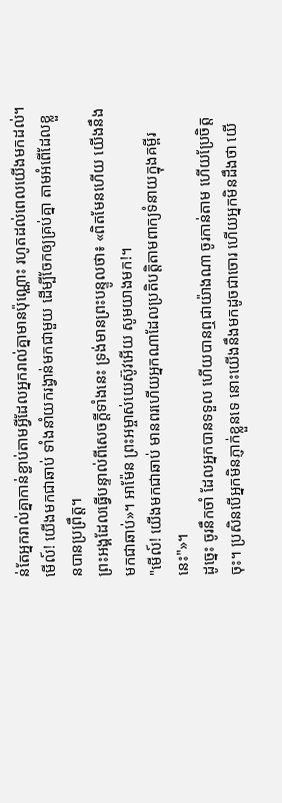ន់តែអ្នករាល់គ្នាកាន់ខ្ជាប់តាមអ្វីដែលអ្នករាល់គ្នាមានប៉ុណ្ណោះ រហូតដល់ពេលយើងមកដល់។
មើល៍! យើងមកជាឆាប់ ទាំងនាំយករង្វាន់មកជាមួយ ដើម្បីចែកឲ្យគ្រប់គ្នា តាមអំពើដែលខ្លួនបានប្រព្រឹត្ត។
ព្រះអង្គដែលធ្វើបន្ទាល់ពីសេចក្ដីទាំងនេះ ទ្រង់មានព្រះបន្ទូលថា៖ «ពិតមែនហើយ យើងនឹងមកជាឆាប់»។ អាម៉ែន ព្រះអម្ចាស់យេស៊ូវអើយ សូមយាងមក!។
"មើល៍! យើងមកជាឆាប់ មានពរហើយអ្នកណាដែលប្រតិបត្តិតាមពាក្យទំនាយក្នុងគម្ពីរនេះ"»។
ដូច្នេះ ចូរនឹកចាំ ដែលអ្នកបានទទួល ហើយបានឮជាយ៉ាងណា ចូរកាន់តាម ហើយប្រែចិត្តចុះ។ ប្រសិនបើអ្នកមិនភ្ញាក់ខ្លួនទេ នោះយើងនឹងមកដូចជាចោរ ហើយអ្នកមិនដឹងថា យើ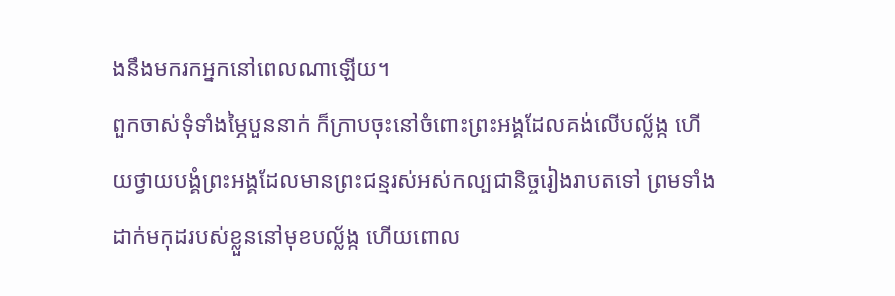ងនឹងមករកអ្នកនៅពេលណាឡើយ។
ពួកចាស់ទុំទាំងម្ភៃបួននាក់ ក៏ក្រាបចុះនៅចំពោះព្រះអង្គដែលគង់លើបល្ល័ង្ក ហើយថ្វាយបង្គំព្រះអង្គដែលមានព្រះជន្មរស់អស់កល្បជានិច្ចរៀងរាបតទៅ ព្រមទាំងដាក់មកុដរបស់ខ្លួននៅមុខបល្ល័ង្ក ហើយពោល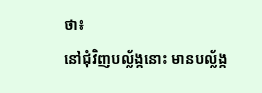ថា៖
នៅជុំវិញបល្ល័ង្កនោះ មានបល្ល័ង្ក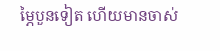ម្ភៃបួនទៀត ហើយមានចាស់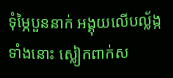ទុំម្ភៃបួននាក់ អង្គុយលើបល្ល័ង្កទាំងនោះ ស្លៀកពាក់ស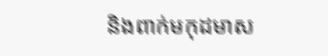និងពាក់មកុដមាស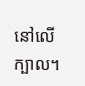នៅលើក្បាល។